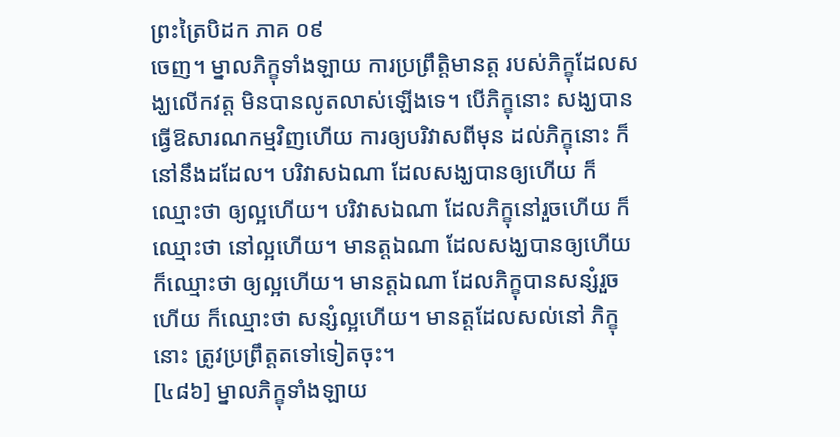ព្រះត្រៃបិដក ភាគ ០៩
ចេញ។ ម្នាលភិក្ខុទាំងឡាយ ការប្រព្រឹត្តិមានត្ត របស់ភិក្ខុដែលសង្ឃលើកវត្ត មិនបានលូតលាស់ឡើងទេ។ បើភិក្ខុនោះ សង្ឃបានធ្វើឱសារណកម្មវិញហើយ ការឲ្យបរិវាសពីមុន ដល់ភិក្ខុនោះ ក៏នៅនឹងដដែល។ បរិវាសឯណា ដែលសង្ឃបានឲ្យហើយ ក៏ឈ្មោះថា ឲ្យល្អហើយ។ បរិវាសឯណា ដែលភិក្ខុនៅរួចហើយ ក៏ឈ្មោះថា នៅល្អហើយ។ មានត្តឯណា ដែលសង្ឃបានឲ្យហើយ ក៏ឈ្មោះថា ឲ្យល្អហើយ។ មានត្តឯណា ដែលភិក្ខុបានសន្សំរួចហើយ ក៏ឈ្មោះថា សន្សំល្អហើយ។ មានត្តដែលសល់នៅ ភិក្ខុនោះ ត្រូវប្រព្រឹត្តតទៅទៀតចុះ។
[៤៨៦] ម្នាលភិក្ខុទាំងឡាយ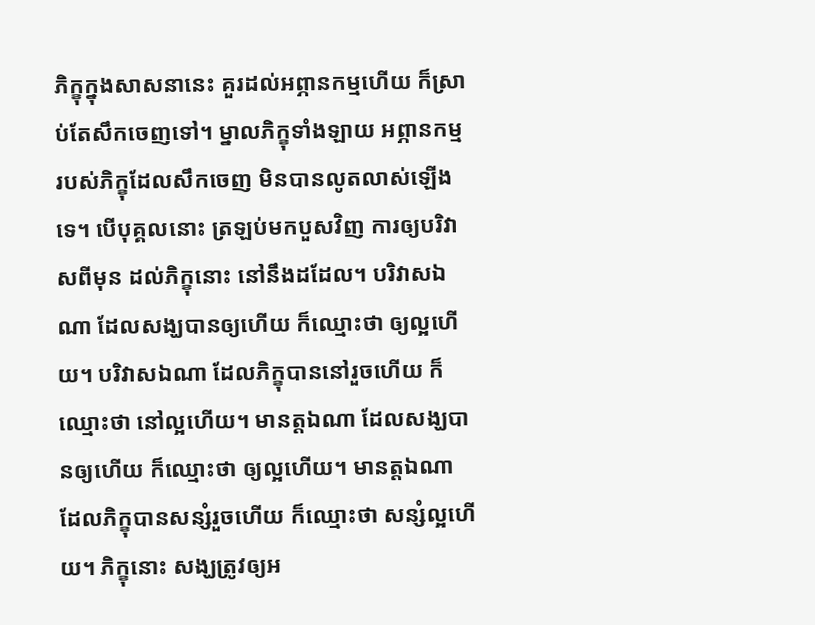ភិក្ខុក្នុងសាសនានេះ គួរដល់អព្ភានកម្មហើយ ក៏ស្រាប់តែសឹកចេញទៅ។ ម្នាលភិក្ខុទាំងឡាយ អព្ភានកម្ម របស់ភិក្ខុដែលសឹកចេញ មិនបានលូតលាស់ឡើងទេ។ បើបុគ្គលនោះ ត្រឡប់មកបួសវិញ ការឲ្យបរិវាសពីមុន ដល់ភិក្ខុនោះ នៅនឹងដដែល។ បរិវាសឯណា ដែលសង្ឃបានឲ្យហើយ ក៏ឈ្មោះថា ឲ្យល្អហើយ។ បរិវាសឯណា ដែលភិក្ខុបាននៅរួចហើយ ក៏ឈ្មោះថា នៅល្អហើយ។ មានត្តឯណា ដែលសង្ឃបានឲ្យហើយ ក៏ឈ្មោះថា ឲ្យល្អហើយ។ មានត្តឯណា ដែលភិក្ខុបានសន្សំរួចហើយ ក៏ឈ្មោះថា សន្សំល្អហើយ។ ភិក្ខុនោះ សង្ឃត្រូវឲ្យអ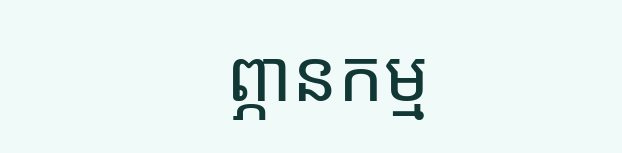ព្ភានកម្ម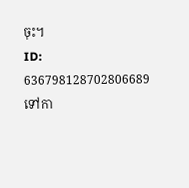ចុះ។
ID: 636798128702806689
ទៅកា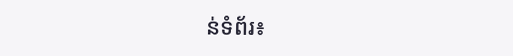ន់ទំព័រ៖